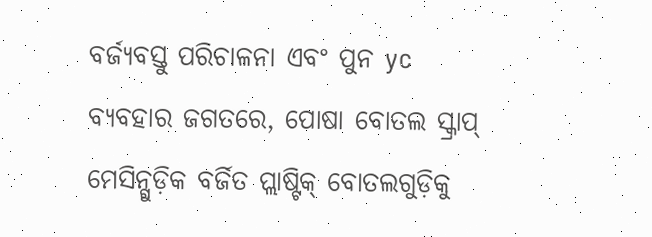ବର୍ଜ୍ୟବସ୍ତୁ ପରିଚାଳନା ଏବଂ ପୁନ yc ବ୍ୟବହାର ଜଗତରେ, ପୋଷା ବୋତଲ ସ୍କ୍ରାପ୍ ମେସିନ୍ଗୁଡ଼ିକ ବର୍ଜିତ ପ୍ଲାଷ୍ଟିକ୍ ବୋତଲଗୁଡ଼ିକୁ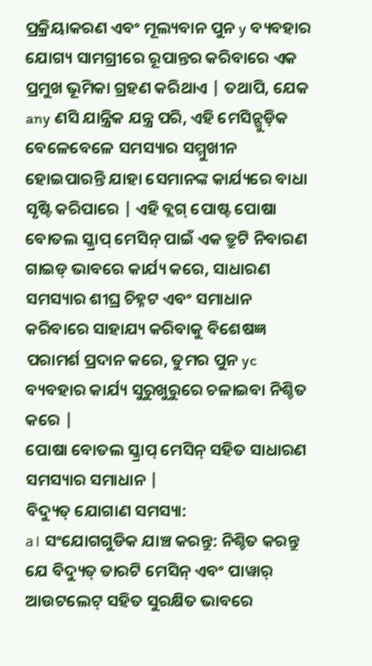ପ୍ରକ୍ରିୟାକରଣ ଏବଂ ମୂଲ୍ୟବାନ ପୁନ y ବ୍ୟବହାର ଯୋଗ୍ୟ ସାମଗ୍ରୀରେ ରୂପାନ୍ତର କରିବାରେ ଏକ ପ୍ରମୁଖ ଭୂମିକା ଗ୍ରହଣ କରିଥାଏ | ତଥାପି, ଯେକ any ଣସି ଯାନ୍ତ୍ରିକ ଯନ୍ତ୍ର ପରି, ଏହି ମେସିନ୍ଗୁଡ଼ିକ ବେଳେବେଳେ ସମସ୍ୟାର ସମ୍ମୁଖୀନ ହୋଇପାରନ୍ତି ଯାହା ସେମାନଙ୍କ କାର୍ଯ୍ୟରେ ବାଧା ସୃଷ୍ଟି କରିପାରେ | ଏହି ବ୍ଲଗ୍ ପୋଷ୍ଟ ପୋଷା ବୋତଲ ସ୍କ୍ରାପ୍ ମେସିନ୍ ପାଇଁ ଏକ ତ୍ରୁଟି ନିବାରଣ ଗାଇଡ୍ ଭାବରେ କାର୍ଯ୍ୟ କରେ, ସାଧାରଣ ସମସ୍ୟାର ଶୀଘ୍ର ଚିହ୍ନଟ ଏବଂ ସମାଧାନ କରିବାରେ ସାହାଯ୍ୟ କରିବାକୁ ବିଶେଷଜ୍ଞ ପରାମର୍ଶ ପ୍ରଦାନ କରେ, ତୁମର ପୁନ yc ବ୍ୟବହାର କାର୍ଯ୍ୟ ସୁରୁଖୁରୁରେ ଚଳାଇବା ନିଶ୍ଚିତ କରେ |
ପୋଷା ବୋତଲ ସ୍କ୍ରାପ୍ ମେସିନ୍ ସହିତ ସାଧାରଣ ସମସ୍ୟାର ସମାଧାନ |
ବିଦ୍ୟୁତ୍ ଯୋଗାଣ ସମସ୍ୟା:
a। ସଂଯୋଗଗୁଡିକ ଯାଞ୍ଚ କରନ୍ତୁ: ନିଶ୍ଚିତ କରନ୍ତୁ ଯେ ବିଦ୍ୟୁତ୍ ତାରଟି ମେସିନ୍ ଏବଂ ପାୱାର୍ ଆଉଟଲେଟ୍ ସହିତ ସୁରକ୍ଷିତ ଭାବରେ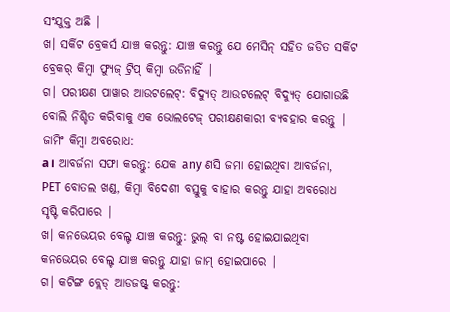ସଂଯୁକ୍ତ ଅଛି |
ଖ। ସର୍କିଟ ବ୍ରେକର୍ସ ଯାଞ୍ଚ କରନ୍ତୁ: ଯାଞ୍ଚ କରନ୍ତୁ ଯେ ମେସିନ୍ ସହିତ ଜଡିତ ସର୍କିଟ ବ୍ରେକର୍ କିମ୍ବା ଫ୍ୟୁଜ୍ ଟ୍ରିପ୍ କିମ୍ବା ଉଡିନାହିଁ |
ଗ। ପରୀକ୍ଷଣ ପାୱାର ଆଉଟଲେଟ୍: ବିଦ୍ୟୁତ୍ ଆଉଟଲେଟ୍ ବିଦ୍ୟୁତ୍ ଯୋଗାଉଛି ବୋଲି ନିଶ୍ଚିତ କରିବାକୁ ଏକ ଭୋଲଟେଜ୍ ପରୀକ୍ଷଣକାରୀ ବ୍ୟବହାର କରନ୍ତୁ |
ଜାମିଂ କିମ୍ବା ଅବରୋଧ:
a। ଆବର୍ଜନା ସଫା କରନ୍ତୁ: ଯେକ any ଣସି ଜମା ହୋଇଥିବା ଆବର୍ଜନା, PET ବୋତଲ ଖଣ୍ଡ, କିମ୍ବା ବିଦେଶୀ ବସ୍ତୁକୁ ବାହାର କରନ୍ତୁ ଯାହା ଅବରୋଧ ସୃଷ୍ଟି କରିପାରେ |
ଖ। କନଭେୟର ବେଲ୍ଟ ଯାଞ୍ଚ କରନ୍ତୁ: ଭୁଲ୍ ବା ନଷ୍ଟ ହୋଇଯାଇଥିବା କନଭେୟର ବେଲ୍ଟ ଯାଞ୍ଚ କରନ୍ତୁ ଯାହା ଜାମ୍ ହୋଇପାରେ |
ଗ। କଟିଙ୍ଗ ବ୍ଲେଡ୍ ଆଡଜଷ୍ଟ୍ କରନ୍ତୁ: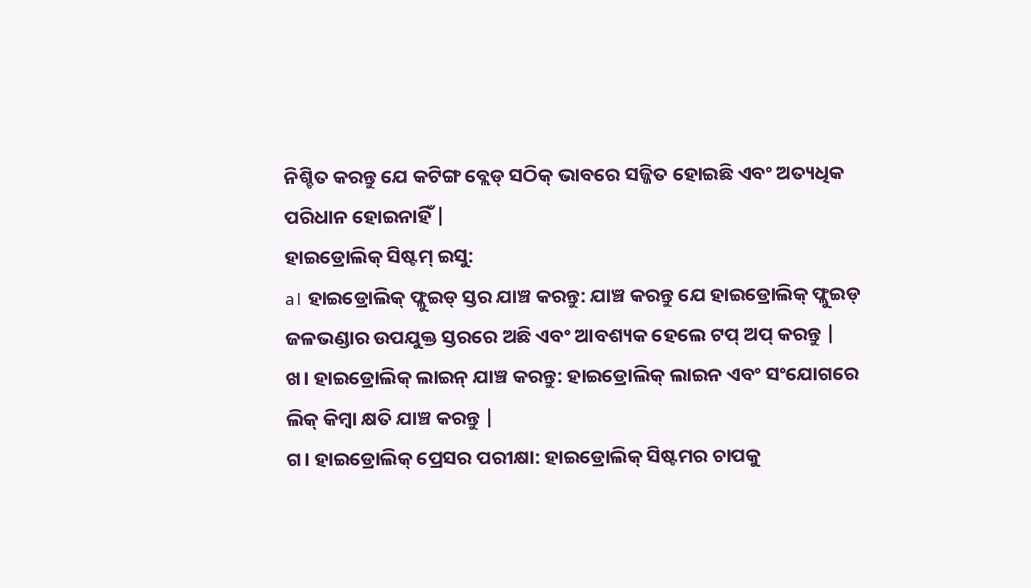ନିଶ୍ଚିତ କରନ୍ତୁ ଯେ କଟିଙ୍ଗ ବ୍ଲେଡ୍ ସଠିକ୍ ଭାବରେ ସଜ୍ଜିତ ହୋଇଛି ଏବଂ ଅତ୍ୟଧିକ ପରିଧାନ ହୋଇନାହିଁ |
ହାଇଡ୍ରୋଲିକ୍ ସିଷ୍ଟମ୍ ଇସୁ:
a। ହାଇଡ୍ରୋଲିକ୍ ଫ୍ଲୁଇଡ୍ ସ୍ତର ଯାଞ୍ଚ କରନ୍ତୁ: ଯାଞ୍ଚ କରନ୍ତୁ ଯେ ହାଇଡ୍ରୋଲିକ୍ ଫ୍ଲୁଇଡ୍ ଜଳଭଣ୍ଡାର ଉପଯୁକ୍ତ ସ୍ତରରେ ଅଛି ଏବଂ ଆବଶ୍ୟକ ହେଲେ ଟପ୍ ଅପ୍ କରନ୍ତୁ |
ଖ। ହାଇଡ୍ରୋଲିକ୍ ଲାଇନ୍ ଯାଞ୍ଚ କରନ୍ତୁ: ହାଇଡ୍ରୋଲିକ୍ ଲାଇନ ଏବଂ ସଂଯୋଗରେ ଲିକ୍ କିମ୍ବା କ୍ଷତି ଯାଞ୍ଚ କରନ୍ତୁ |
ଗ। ହାଇଡ୍ରୋଲିକ୍ ପ୍ରେସର ପରୀକ୍ଷା: ହାଇଡ୍ରୋଲିକ୍ ସିଷ୍ଟମର ଚାପକୁ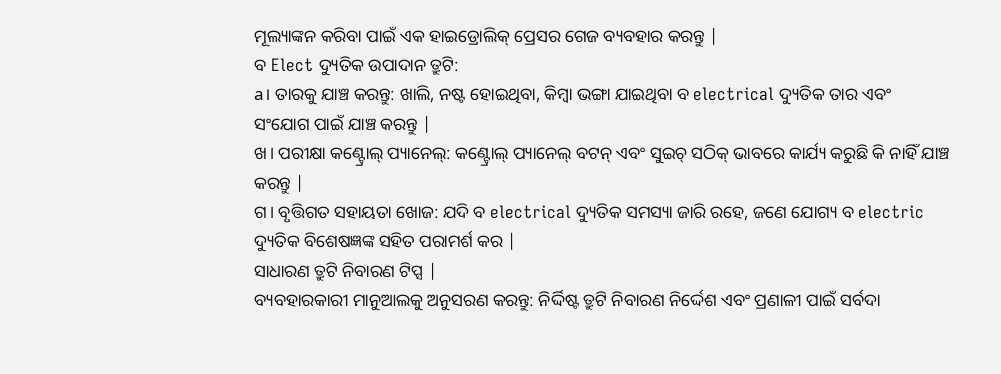ମୂଲ୍ୟାଙ୍କନ କରିବା ପାଇଁ ଏକ ହାଇଡ୍ରୋଲିକ୍ ପ୍ରେସର ଗେଜ ବ୍ୟବହାର କରନ୍ତୁ |
ବ Elect ଦ୍ୟୁତିକ ଉପାଦାନ ତ୍ରୁଟି:
a। ତାରକୁ ଯାଞ୍ଚ କରନ୍ତୁ: ଖାଲି, ନଷ୍ଟ ହୋଇଥିବା, କିମ୍ବା ଭଙ୍ଗା ଯାଇଥିବା ବ electrical ଦ୍ୟୁତିକ ତାର ଏବଂ ସଂଯୋଗ ପାଇଁ ଯାଞ୍ଚ କରନ୍ତୁ |
ଖ। ପରୀକ୍ଷା କଣ୍ଟ୍ରୋଲ୍ ପ୍ୟାନେଲ୍: କଣ୍ଟ୍ରୋଲ୍ ପ୍ୟାନେଲ୍ ବଟନ୍ ଏବଂ ସୁଇଚ୍ ସଠିକ୍ ଭାବରେ କାର୍ଯ୍ୟ କରୁଛି କି ନାହିଁ ଯାଞ୍ଚ କରନ୍ତୁ |
ଗ। ବୃତ୍ତିଗତ ସହାୟତା ଖୋଜ: ଯଦି ବ electrical ଦ୍ୟୁତିକ ସମସ୍ୟା ଜାରି ରହେ, ଜଣେ ଯୋଗ୍ୟ ବ electric ଦ୍ୟୁତିକ ବିଶେଷଜ୍ଞଙ୍କ ସହିତ ପରାମର୍ଶ କର |
ସାଧାରଣ ତ୍ରୁଟି ନିବାରଣ ଟିପ୍ସ |
ବ୍ୟବହାରକାରୀ ମାନୁଆଲକୁ ଅନୁସରଣ କରନ୍ତୁ: ନିର୍ଦ୍ଦିଷ୍ଟ ତ୍ରୁଟି ନିବାରଣ ନିର୍ଦ୍ଦେଶ ଏବଂ ପ୍ରଣାଳୀ ପାଇଁ ସର୍ବଦା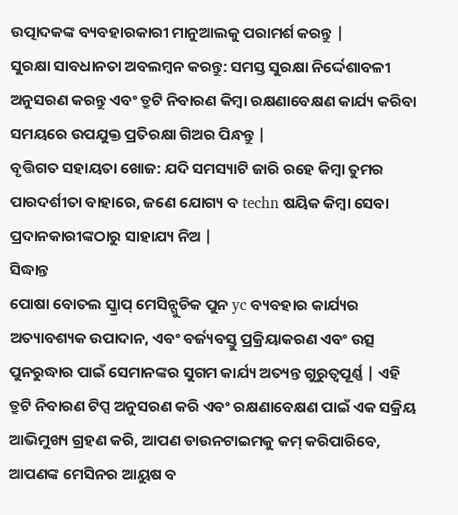ଉତ୍ପାଦକଙ୍କ ବ୍ୟବହାରକାରୀ ମାନୁଆଲକୁ ପରାମର୍ଶ କରନ୍ତୁ |
ସୁରକ୍ଷା ସାବଧାନତା ଅବଲମ୍ବନ କରନ୍ତୁ: ସମସ୍ତ ସୁରକ୍ଷା ନିର୍ଦ୍ଦେଶାବଳୀ ଅନୁସରଣ କରନ୍ତୁ ଏବଂ ତ୍ରୁଟି ନିବାରଣ କିମ୍ବା ରକ୍ଷଣାବେକ୍ଷଣ କାର୍ଯ୍ୟ କରିବା ସମୟରେ ଉପଯୁକ୍ତ ପ୍ରତିରକ୍ଷା ଗିଅର ପିନ୍ଧନ୍ତୁ |
ବୃତ୍ତିଗତ ସହାୟତା ଖୋଜ: ଯଦି ସମସ୍ୟାଟି ଜାରି ରହେ କିମ୍ବା ତୁମର ପାରଦର୍ଶୀତା ବାହାରେ, ଜଣେ ଯୋଗ୍ୟ ବ techn ଷୟିକ କିମ୍ବା ସେବା ପ୍ରଦାନକାରୀଙ୍କଠାରୁ ସାହାଯ୍ୟ ନିଅ |
ସିଦ୍ଧାନ୍ତ
ପୋଷା ବୋତଲ ସ୍କ୍ରାପ୍ ମେସିନ୍ଗୁଡିକ ପୁନ yc ବ୍ୟବହାର କାର୍ଯ୍ୟର ଅତ୍ୟାବଶ୍ୟକ ଉପାଦାନ, ଏବଂ ବର୍ଜ୍ୟବସ୍ତୁ ପ୍ରକ୍ରିୟାକରଣ ଏବଂ ଉତ୍ସ ପୁନରୁଦ୍ଧାର ପାଇଁ ସେମାନଙ୍କର ସୁଗମ କାର୍ଯ୍ୟ ଅତ୍ୟନ୍ତ ଗୁରୁତ୍ୱପୂର୍ଣ୍ଣ | ଏହି ତ୍ରୁଟି ନିବାରଣ ଟିପ୍ସ ଅନୁସରଣ କରି ଏବଂ ରକ୍ଷଣାବେକ୍ଷଣ ପାଇଁ ଏକ ସକ୍ରିୟ ଆଭିମୁଖ୍ୟ ଗ୍ରହଣ କରି, ଆପଣ ଡାଉନଟାଇମକୁ କମ୍ କରିପାରିବେ, ଆପଣଙ୍କ ମେସିନର ଆୟୁଷ ବ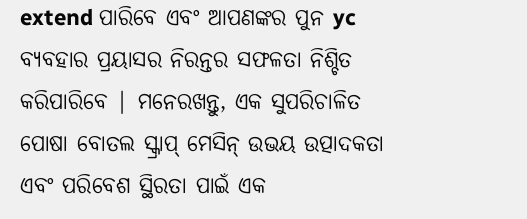extend ପାରିବେ ଏବଂ ଆପଣଙ୍କର ପୁନ yc ବ୍ୟବହାର ପ୍ରୟାସର ନିରନ୍ତର ସଫଳତା ନିଶ୍ଚିତ କରିପାରିବେ | ମନେରଖନ୍ତୁ, ଏକ ସୁପରିଚାଳିତ ପୋଷା ବୋତଲ ସ୍କ୍ରାପ୍ ମେସିନ୍ ଉଭୟ ଉତ୍ପାଦକତା ଏବଂ ପରିବେଶ ସ୍ଥିରତା ପାଇଁ ଏକ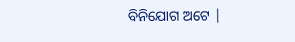ବିନିଯୋଗ ଅଟେ |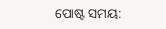ପୋଷ୍ଟ ସମୟ: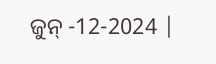ଜୁନ୍ -12-2024 |